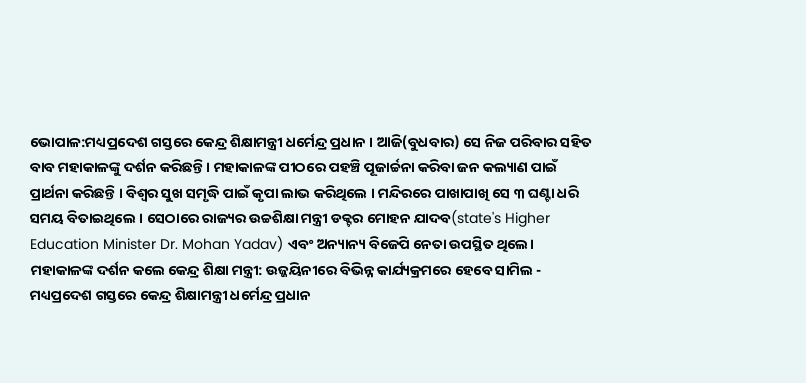ଭୋପାଳ:ମଧ୍ୟପ୍ରଦେଶ ଗସ୍ତରେ କେନ୍ଦ୍ର ଶିକ୍ଷାମନ୍ତ୍ରୀ ଧର୍ମେନ୍ଦ୍ର ପ୍ରଧାନ । ଆଜି(ବୁଧବାର) ସେ ନିଜ ପରିବାର ସହିତ ବାବ ମହାକାଳଙ୍କୁ ଦର୍ଶନ କରିଛନ୍ତି । ମହାକାଳଙ୍କ ପୀଠରେ ପହଞ୍ଚି ପୂଜାର୍ଚ୍ଚନା କରିବା ଜନ କଲ୍ୟାଣ ପାଇଁ ପ୍ରାର୍ଥନା କରିଛନ୍ତି । ବିଶ୍ବର ସୁଖ ସମୃଦ୍ଧି ପାଇଁ କୃପା ଲାଭ କରିଥିଲେ । ମନ୍ଦିରରେ ପାଖାପାଖି ସେ ୩ ଘଣ୍ଟା ଧରି ସମୟ ବିତାଇଥିଲେ । ସେଠାରେ ରାଜ୍ୟର ଉଚ୍ଚଶିକ୍ଷା ମନ୍ତ୍ରୀ ଡକ୍ଟର ମୋହନ ଯାଦବ(state's Higher Education Minister Dr. Mohan Yadav) ଏବଂ ଅନ୍ୟାନ୍ୟ ବିଜେପି ନେତା ଉପସ୍ଥିତ ଥିଲେ।
ମହାକାଳଙ୍କ ଦର୍ଶନ କଲେ କେନ୍ଦ୍ର ଶିକ୍ଷା ମନ୍ତ୍ରୀ: ଉଜ୍ଜୟିନୀରେ ବିଭିନ୍ନ କାର୍ଯ୍ୟକ୍ରମରେ ହେବେ ସାମିଲ - ମଧ୍ୟପ୍ରଦେଶ ଗସ୍ତରେ କେନ୍ଦ୍ର ଶିକ୍ଷାମନ୍ତ୍ରୀ ଧର୍ମେନ୍ଦ୍ର ପ୍ରଧାନ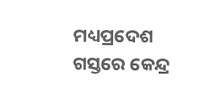ମଧ୍ୟପ୍ରଦେଶ ଗସ୍ତରେ କେନ୍ଦ୍ର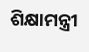ଶିକ୍ଷାମନ୍ତ୍ରୀ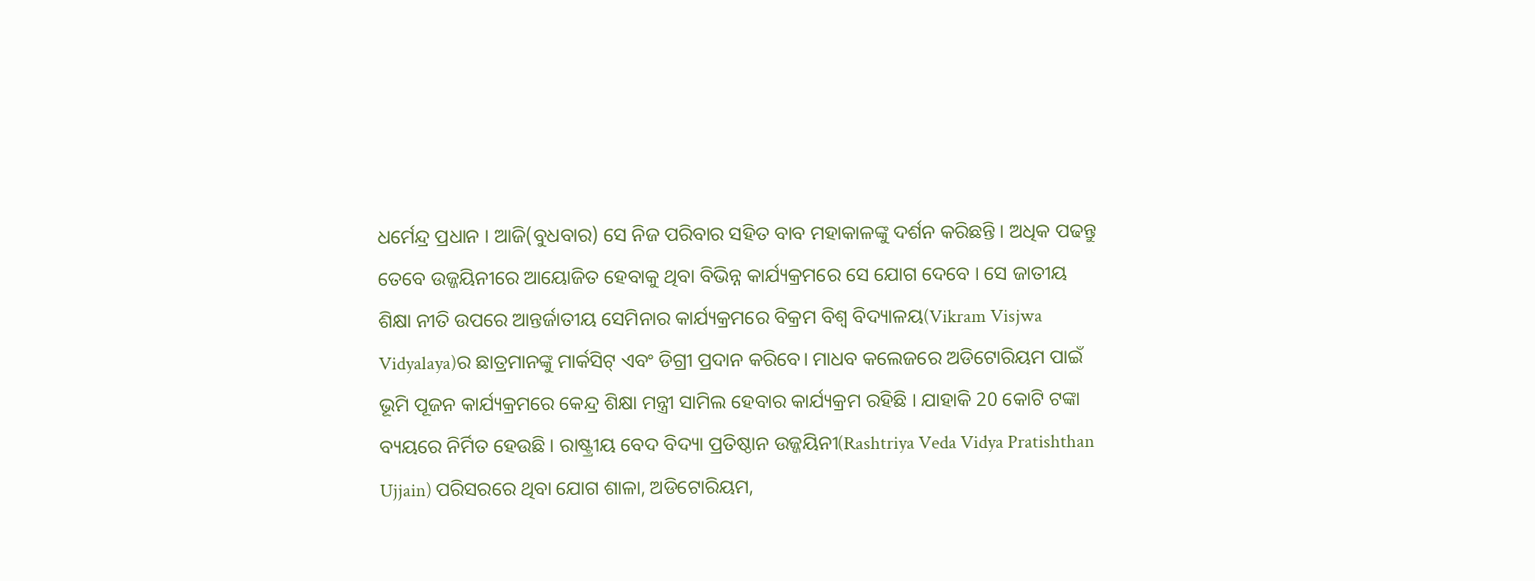ଧର୍ମେନ୍ଦ୍ର ପ୍ରଧାନ । ଆଜି(ବୁଧବାର) ସେ ନିଜ ପରିବାର ସହିତ ବାବ ମହାକାଳଙ୍କୁ ଦର୍ଶନ କରିଛନ୍ତି । ଅଧିକ ପଢନ୍ତୁ
ତେବେ ଉଜ୍ଜୟିନୀରେ ଆୟୋଜିତ ହେବାକୁ ଥିବା ବିଭିନ୍ନ କାର୍ଯ୍ୟକ୍ରମରେ ସେ ଯୋଗ ଦେବେ । ସେ ଜାତୀୟ ଶିକ୍ଷା ନୀତି ଉପରେ ଆନ୍ତର୍ଜାତୀୟ ସେମିନାର କାର୍ଯ୍ୟକ୍ରମରେ ବିକ୍ରମ ବିଶ୍ବ ବିଦ୍ୟାଳୟ(Vikram Visjwa Vidyalaya)ର ଛାତ୍ରମାନଙ୍କୁ ମାର୍କସିଟ୍ ଏବଂ ଡିଗ୍ରୀ ପ୍ରଦାନ କରିବେ। ମାଧବ କଲେଜରେ ଅଡିଟୋରିୟମ ପାଇଁ ଭୂମି ପୂଜନ କାର୍ଯ୍ୟକ୍ରମରେ କେନ୍ଦ୍ର ଶିକ୍ଷା ମନ୍ତ୍ରୀ ସାମିଲ ହେବାର କାର୍ଯ୍ୟକ୍ରମ ରହିଛି । ଯାହାକି 20 କୋଟି ଟଙ୍କା ବ୍ୟୟରେ ନିର୍ମିତ ହେଉଛି । ରାଷ୍ଟ୍ରୀୟ ବେଦ ବିଦ୍ୟା ପ୍ରତିଷ୍ଠାନ ଉଜ୍ଜୟିନୀ(Rashtriya Veda Vidya Pratishthan Ujjain) ପରିସରରେ ଥିବା ଯୋଗ ଶାଳା, ଅଡିଟୋରିୟମ,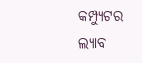କମ୍ପ୍ୟୁଟର ଲ୍ୟାବ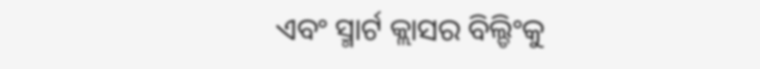ଏବଂ ସ୍ମାର୍ଟ କ୍ଲାସର ବିଲ୍ଡିଂକୁ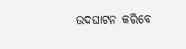ଉଦଘାଟନ କରିବେ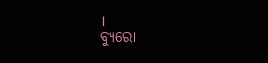।
ବ୍ୟୁରୋ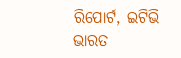ରିପୋର୍ଟ, ଇଟିଭି ଭାରତ